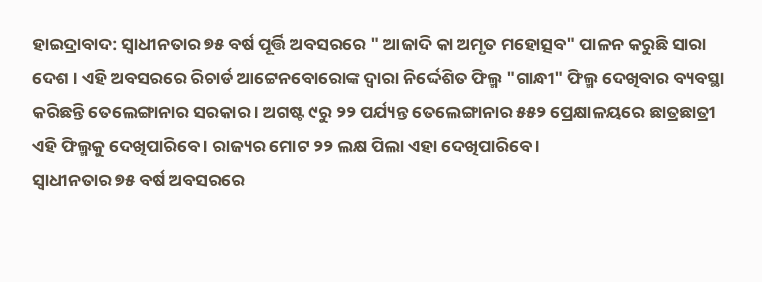ହାଇଦ୍ରାବାଦ: ସ୍ବାଧୀନତାର ୭୫ ବର୍ଷ ପୂର୍ତ୍ତି ଅବସରରେ " ଆଜାଦି କା ଅମୃତ ମହୋତ୍ସବ" ପାଳନ କରୁଛି ସାରା ଦେଶ । ଏହି ଅବସରରେ ରିଚାର୍ଡ ଆଟ୍ଟେନବୋରୋଙ୍କ ଦ୍ୱାରା ନିର୍ଦ୍ଦେଶିତ ଫିଲ୍ମ "ଗାନ୍ଧୀ" ଫିଲ୍ମ ଦେଖିବାର ବ୍ୟବସ୍ଥା କରିଛନ୍ତି ତେଲେଙ୍ଗାନାର ସରକାର । ଅଗଷ୍ଟ ୯ରୁ ୨୨ ପର୍ଯ୍ୟନ୍ତ ତେଲେଙ୍ଗାନାର ୫୫୨ ପ୍ରେକ୍ଷାଳୟରେ ଛାତ୍ରଛାତ୍ରୀ ଏହି ଫିଲ୍ମକୁ ଦେଖିପାରିବେ । ରାଜ୍ୟର ମୋଟ ୨୨ ଲକ୍ଷ ପିଲା ଏହା ଦେଖିପାରିବେ ।
ସ୍ବାଧୀନତାର ୭୫ ବର୍ଷ ଅବସରରେ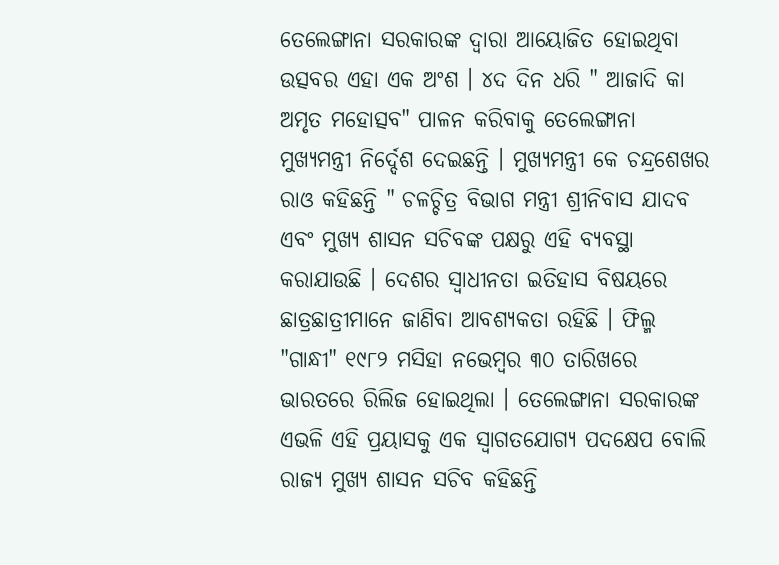ତେଲେଙ୍ଗାନା ସରକାରଙ୍କ ଦ୍ବାରା ଆୟୋଜିତ ହୋଇଥିବା ଉତ୍ସବର ଏହା ଏକ ଅଂଶ । ୪ଦ ଦିନ ଧରି " ଆଜାଦି କା ଅମୃତ ମହୋତ୍ସବ" ପାଳନ କରିବାକୁ ତେଲେଙ୍ଗାନା ମୁଖ୍ୟମନ୍ତ୍ରୀ ନିର୍ଦ୍ଦେଶ ଦେଇଛନ୍ତି । ମୁଖ୍ୟମନ୍ତ୍ରୀ କେ ଚନ୍ଦ୍ରଶେଖର ରାଓ କହିଛନ୍ତି " ଚଳଚ୍ଚିତ୍ର ବିଭାଗ ମନ୍ତ୍ରୀ ଶ୍ରୀନିବାସ ଯାଦବ ଏବଂ ମୁଖ୍ୟ ଶାସନ ସଚିବଙ୍କ ପକ୍ଷରୁ ଏହି ବ୍ୟବସ୍ଥା କରାଯାଉଛି । ଦେଶର ସ୍ବାଧୀନତା ଇତିହାସ ବିଷୟରେ ଛାତ୍ରଛାତ୍ରୀମାନେ ଜାଣିବା ଆବଶ୍ୟକତା ରହିଛି । ଫିଲ୍ମ "ଗାନ୍ଧୀ" ୧୯୮୨ ମସିହା ନଭେମ୍ବର ୩୦ ତାରିଖରେ ଭାରତରେ ରିଲିଜ ହୋଇଥିଲା । ତେଲେଙ୍ଗାନା ସରକାରଙ୍କ ଏଭଳି ଏହି ପ୍ରୟାସକୁ ଏକ ସ୍ବାଗତଯୋଗ୍ୟ ପଦକ୍ଷେପ ବୋଲି ରାଜ୍ୟ ମୁଖ୍ୟ ଶାସନ ସଚିବ କହିଛନ୍ତି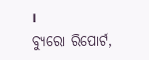।
ବ୍ୟୁରୋ ରିପୋର୍ଟ,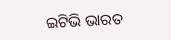ଇଟିଭି ଭାରତ